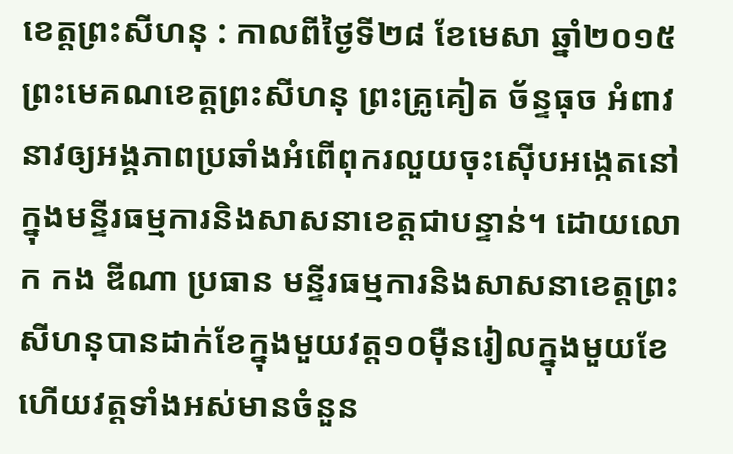ខេត្តព្រះសីហនុ : កាលពីថ្ងៃទី២៨ ខែមេសា ឆ្នាំ២០១៥ ព្រះមេគណខេត្ដព្រះសីហនុ ព្រះគ្រូគៀត ច័ន្ទធុច អំពាវនាវឲ្យអង្គភាពប្រឆាំងអំពើពុករលួយចុះស៊ើបអង្កេតនៅក្នុងមន្ទីរធម្មការនិងសាសនាខេត្ដជាបន្ទាន់។ ដោយលោក កង ឌីណា ប្រធាន មន្ទីរធម្មការនិងសាសនាខេត្ដព្រះសីហនុបានដាក់ខែក្នុងមួយវត្ដ១០ម៉ឺនរៀលក្នុងមួយខែហើយវត្ដទាំងអស់មានចំនួន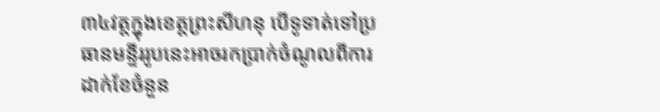៣៤វត្ដក្នុងខេត្ដព្រះសីហនុ បើទូទាត់ទៅប្រធានមន្ទីររូបនេះអាចរកប្រាក់ចំណូលពីការដាក់ខែចំនួន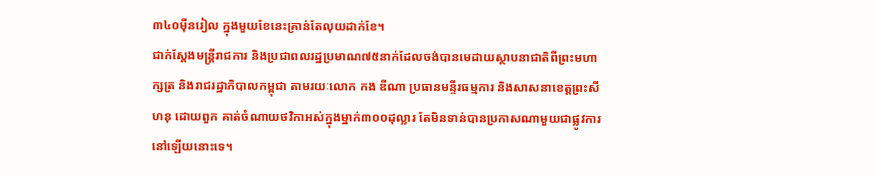៣៤០ម៉ឺនរៀល ក្នុងមួយខែនេះគ្រាន់តែលុយដាក់ខែ។
ជាក់ស្តែងមន្ដ្រីរាជការ និងប្រជាពលរដ្ឋប្រមាណ៧៥នាក់ដែលចង់បានមេដាយស្ថាបនាជាតិពីព្រះមហាក្សត្រ និងរាជរដ្ឋាភិបាលកម្ពុជា តាមរយៈលោក កង ឌីណា ប្រធានមន្ទីរធម្មការ និងសាសនាខេត្ដព្រះសីហនុ ដោយពួក គាត់ចំណាយថវិកាអស់ក្នុងម្នាក់៣០០ដុល្លារ តែមិនទាន់បានប្រកាសណាមួយជាផ្លូវការនៅឡើយនោះទេ។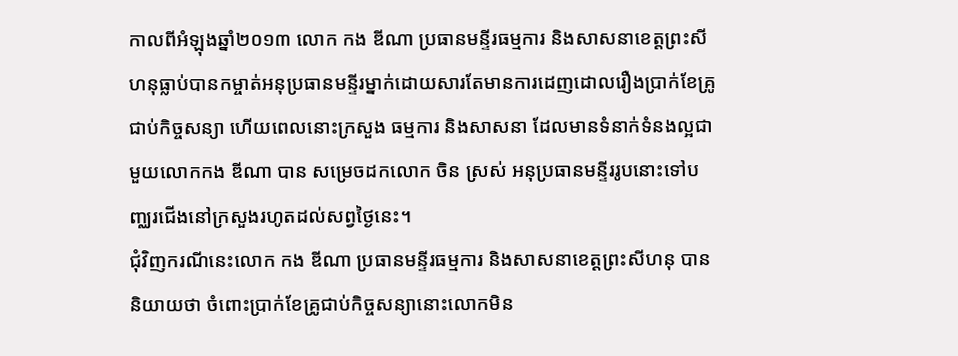កាលពីអំឡុងឆ្នាំ២០១៣ លោក កង ឌីណា ប្រធានមន្ទីរធម្មការ និងសាសនាខេត្ដព្រះសីហនុធ្លាប់បានកម្ចាត់អនុប្រធានមន្ទីរម្នាក់ដោយសារតែមានការដេញដោលរឿងប្រាក់ខែគ្រូជាប់កិច្ចសន្យា ហើយពេលនោះក្រសួង ធម្មការ និងសាសនា ដែលមានទំនាក់ទំនងល្អជាមួយលោកកង ឌីណា បាន សម្រេចដកលោក ចិន ស្រស់ អនុប្រធានមន្ទីររូបនោះទៅបញ្ឈរជើងនៅក្រសួងរហូតដល់សព្វថ្ងៃនេះ។
ជុំវិញករណីនេះលោក កង ឌីណា ប្រធានមន្ទីរធម្មការ និងសាសនាខេត្ដព្រះសីហនុ បាននិយាយថា ចំពោះប្រាក់ខែគ្រូជាប់កិច្ចសន្យានោះលោកមិន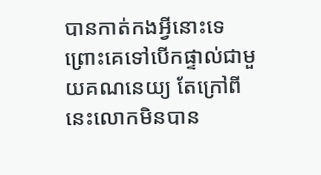បានកាត់កងអ្វីនោះទេ ព្រោះគេទៅបើកផ្ទាល់ជាមួយគណនេយ្យ តែក្រៅពីនេះលោកមិនបាន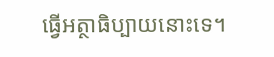ធ្វើអត្ថាធិប្បាយនោះទេ។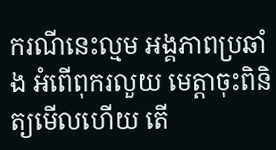ករណីនេះល្មម អង្គភាពប្រឆាំង អំពើពុករលួយ មេត្តាចុះពិនិត្យមើលហើយ តើ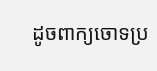ដូចពាក្យចោទប្រ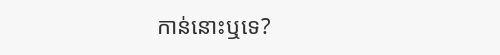កាន់នោះឬទេ?